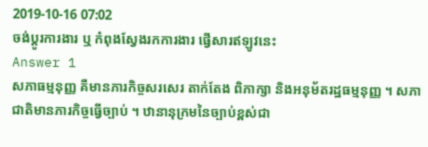2019-10-16 07:02
ចង់ប្តូរការងារ ឬ កំពុងស្វែងរកការងារ ផ្វើសារឥឡូវនេះ
Answer 1
សភាធម្មនុញ្ញ គឺមានភារកិច្ចសរសេរ តាក់តែង ពិភាក្សា និងអនុម័តរដ្ឋធម្មនុញ្ញ ។ សភាជាតិមានភារកិច្ចធ្វើច្បាប់ ។ ឋានានុក្រមនៃច្បាប់ខ្ពស់ជា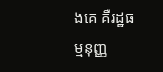ងគេ គឺរដ្ឋធម្មនុញ្ញ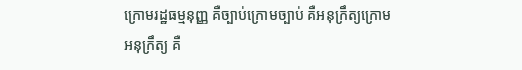ក្រោមរដ្ឋធម្មនុញ្ញ គឺច្បាប់ក្រោមច្បាប់ គឺអនុក្រឹត្យក្រោមអនុក្រឹត្យ គឺ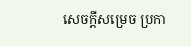សេចក្តីសម្រេច ប្រកា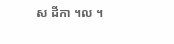ស ដីកា ។ល ។